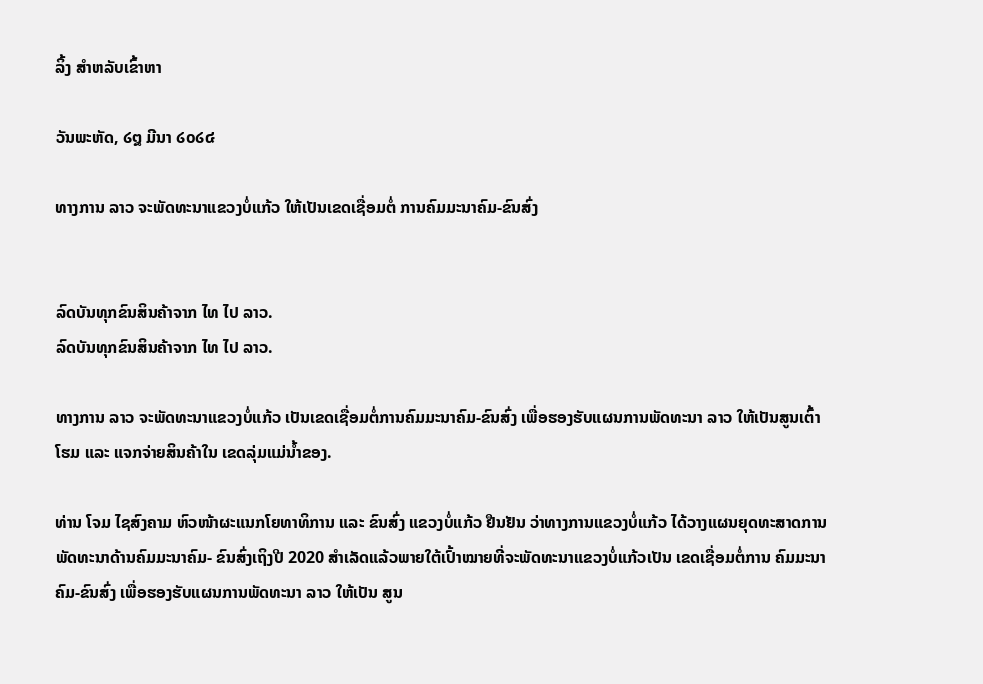ລິ້ງ ສຳຫລັບເຂົ້າຫາ

ວັນພະຫັດ, ໒໘ ມີນາ ໒໐໒໔

ທາງການ ລາວ ຈະພັດທະນາແຂວງບໍ່ແກ້ວ ໃຫ້ເປັນເຂດເຊື່ອມຕໍ່ ການຄົມມະນາຄົມ-ຂົນສົ່ງ


ລົດບັນທຸກຂົນສິນຄ້າຈາກ ໄທ ໄປ ລາວ.
ລົດບັນທຸກຂົນສິນຄ້າຈາກ ໄທ ໄປ ລາວ.

ທາງການ ລາວ ຈະພັດທະນາແຂວງບໍ່ແກ້ວ ເປັນເຂດເຊື່ອມຕໍ່ການຄົມມະນາຄົມ-ຂົນສົ່ງ ເພື່ອຮອງຮັບແຜນການພັດທະນາ ລາວ ໃຫ້ເປັນສູນເຕົ້າໂຮມ ແລະ ແຈກຈ່າຍສິນຄ້າໃນ ເຂດລຸ່ມແມ່ນ້ຳຂອງ.

ທ່ານ ໂຈມ ໄຊສົງຄາມ ຫົວໜ້າຜະແນກໂຍທາທິການ ແລະ ຂົນສົ່ງ ແຂວງບໍ່ແກ້ວ ຢືນຢັນ ວ່າທາງການແຂວງບໍ່ແກ້ວ ໄດ້ວາງແຜນຍຸດທະສາດການພັດທະນາດ້ານຄົມມະນາຄົມ- ຂົນສົ່ງເຖິງປີ 2020 ສຳເລັດແລ້ວພາຍໃຕ້ເປົ້າໝາຍທີ່ຈະພັດທະນາແຂວງບໍ່ແກ້ວເປັນ ເຂດເຊື່ອມຕໍ່ການ ຄົມມະນາຄົມ-ຂົນສົ່ງ ເພື່ອຮອງຮັບແຜນການພັດທະນາ ລາວ ໃຫ້ເປັນ ສູນ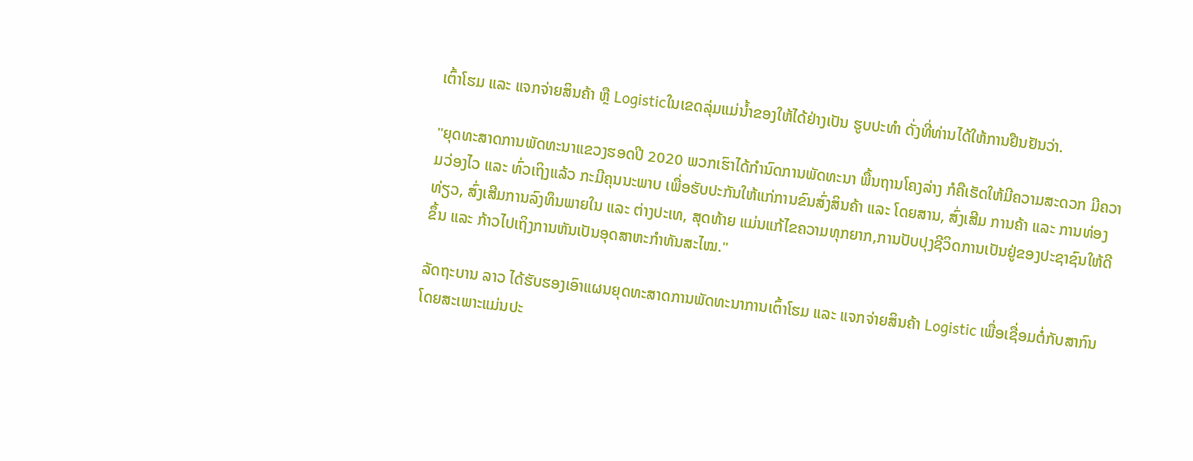ເຕົ້າໂຮມ ແລະ ແຈກຈ່າຍສິນຄ້າ ຫຼື Logisticໃນເຂດລຸ່ມແມ່ນ້ຳຂອງໃຫ້ໄດ້ຢ່າງເປັນ ຮູບປະທຳ ດັ່ງທີ່ທ່ານໄດ້ໃຫ້ການຢືນຢັນວ່າ.

"ຍຸດທະສາດການພັດທະນາແຂວງຮອດປີ 2020 ພວກເຮົາໄດ້ກຳນົດການພັດທະນາ ພື້ນຖານໂຄງລ່າງ ກໍຄືເຮັດໃຫ້ມີຄວາມສະດວກ ມີຄວາມວ່ອງໄວ ແລະ ທົ່ວເຖິງແລ້ວ ກະມີຄຸນນະພາບ ເພື່ອຮັບປະກັນໃຫ້ແກ່ການຂົນສົ່ງສິນຄ້າ ແລະ ໂດຍສານ, ສົ່ງເສີມ ການຄ້າ ແລະ ການທ່ອງທ່ຽວ, ສົ່ງເສີມການລົງທຶນພາຍໃນ ແລະ ຕ່າງປະເທ, ສຸດທ້າຍ ແມ່ນແກ້ໄຂຄວາມທຸກຍາກ,ການປັບປຸງຊີວິດການເປັນຢູ່ຂອງປະຊາຊົນໃຫ້ດີຂຶ້ນ ແລະ ກ້າວໄປເຖິງການຫັນເປັນອຸດສາຫະກຳທັນສະໄໝ."

ລັດຖະບານ ລາວ ໄດ້ຮັບຮອງເອົາແຜນຍຸດທະສາດການພັດທະນາການເຕົ້າໂຮມ ແລະ ແຈກຈ່າຍສິນຄ້າ Logistic ເພື່ອເຊື່ອມຕໍ່ກັບສາກົນ ໂດຍສະເພາະແມ່ນປະ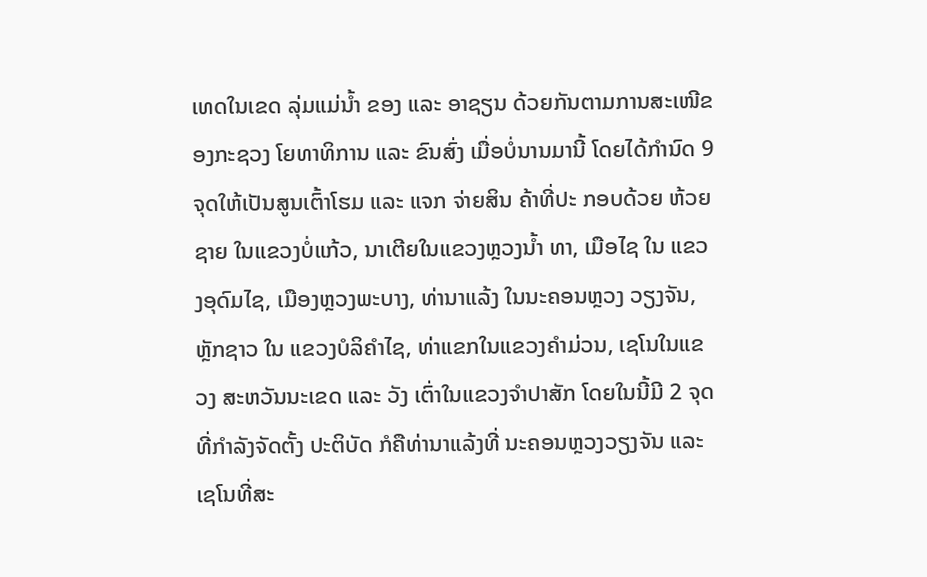ເທດໃນເຂດ ລຸ່ມແມ່ນ້ຳ ຂອງ ແລະ ອາຊຽນ ດ້ວຍກັນຕາມການສະເໜີຂອງກະຊວງ ໂຍທາທິການ ແລະ ຂົນສົ່ງ ເມື່ອບໍ່ນານມານີ້ ໂດຍໄດ້ກຳນົດ 9 ຈຸດໃຫ້ເປັນສູນເຕົ້າໂຮມ ແລະ ແຈກ ຈ່າຍສິນ ຄ້າທີ່ປະ ກອບດ້ວຍ ຫ້ວຍຊາຍ ໃນແຂວງບໍ່ແກ້ວ, ນາເຕີຍໃນແຂວງຫຼວງນ້ຳ ທາ, ເມືອໄຊ ໃນ ແຂວງອຸດົມໄຊ, ເມືອງຫຼວງພະບາງ, ທ່ານາແລ້ງ ໃນນະຄອນຫຼວງ ວຽງຈັນ, ຫຼັກຊາວ ໃນ ແຂວງບໍລິຄຳໄຊ, ທ່າແຂກໃນແຂວງຄຳມ່ວນ, ເຊໂນໃນແຂວງ ສະຫວັນນະເຂດ ແລະ ວັງ ເຕົ່າໃນແຂວງຈຳປາສັກ ໂດຍໃນນີ້ມີ 2 ຈຸດທີ່ກຳລັງຈັດຕັ້ງ ປະຕິບັດ ກໍຄືທ່ານາແລ້ງທີ່ ນະຄອນຫຼວງວຽງຈັນ ແລະ ເຊໂນທີ່ສະ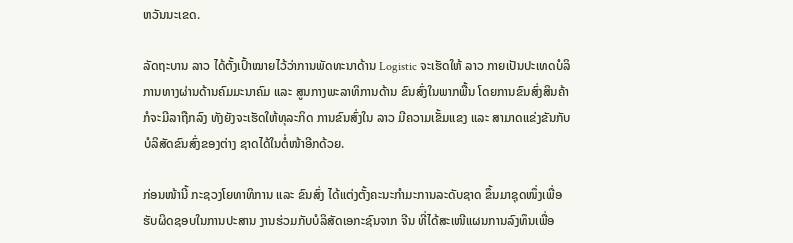ຫວັນນະເຂດ.

ລັດຖະບານ ລາວ ໄດ້ຕັ້ງເປົ້າໝາຍໄວ້ວ່າການພັດທະນາດ້ານ Logistic ຈະເຮັດໃຫ້ ລາວ ກາຍເປັນປະເທດບໍລິການທາງຜ່ານດ້ານຄົມມະນາຄົມ ແລະ ສູນກາງພະລາທິການດ້ານ ຂົນສົ່ງໃນພາກພື້ນ ໂດຍການຂົນສົ່ງສິນຄ້າກໍຈະມີລາຖືກລົງ ທັງຍັງຈະເຮັດໃຫ້ທຸລະກິດ ການຂົນສົ່ງໃນ ລາວ ມີຄວາມເຂັ້ມແຂງ ແລະ ສາມາດແຂ່ງຂັນກັບບໍລິສັດຂົນສົ່ງຂອງຕ່າງ ຊາດໄດ້ໃນຕໍ່ໜ້າອີກດ້ວຍ.

ກ່ອນໜ້ານີ້ ກະຊວງໂຍທາທິການ ແລະ ຂົນສົ່ງ ໄດ້ແຕ່ງຕັ້ງຄະນະກຳມະການລະດັບຊາດ ຂຶ້ນມາຊຸດໜຶ່ງເພື່ອຮັບຜິດຊອບໃນການປະສານ ງານຮ່ວມກັບບໍລິສັດເອກະຊົນຈາກ ຈີນ ທີ່ໄດ້ສະເໜີແຜນການລົງທຶນເພື່ອ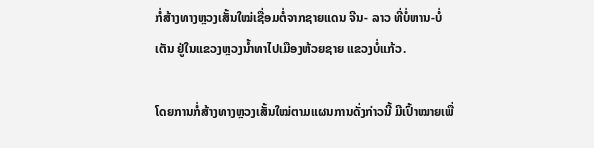ກໍ່ສ້າງທາງຫຼວງເສັ້ນໃໝ່ເຊື່ອມຕໍ່ຈາກຊາຍແດນ ຈີນ- ລາວ ທີ່ບໍ່ຫານ-ບໍ່ເຕັນ ຢູ່ໃນແຂວງຫຼວງນ້ຳທາໄປເມືອງຫ້ວຍຊາຍ ແຂວງບໍ່ແກ້ວ.

ໂດຍການກໍ່ສ້າງທາງຫຼວງເສັ້ນໃໝ່ຕາມແຜນການດັ່ງກ່າວນີ້ ມີເປົ້າໝາຍເພື່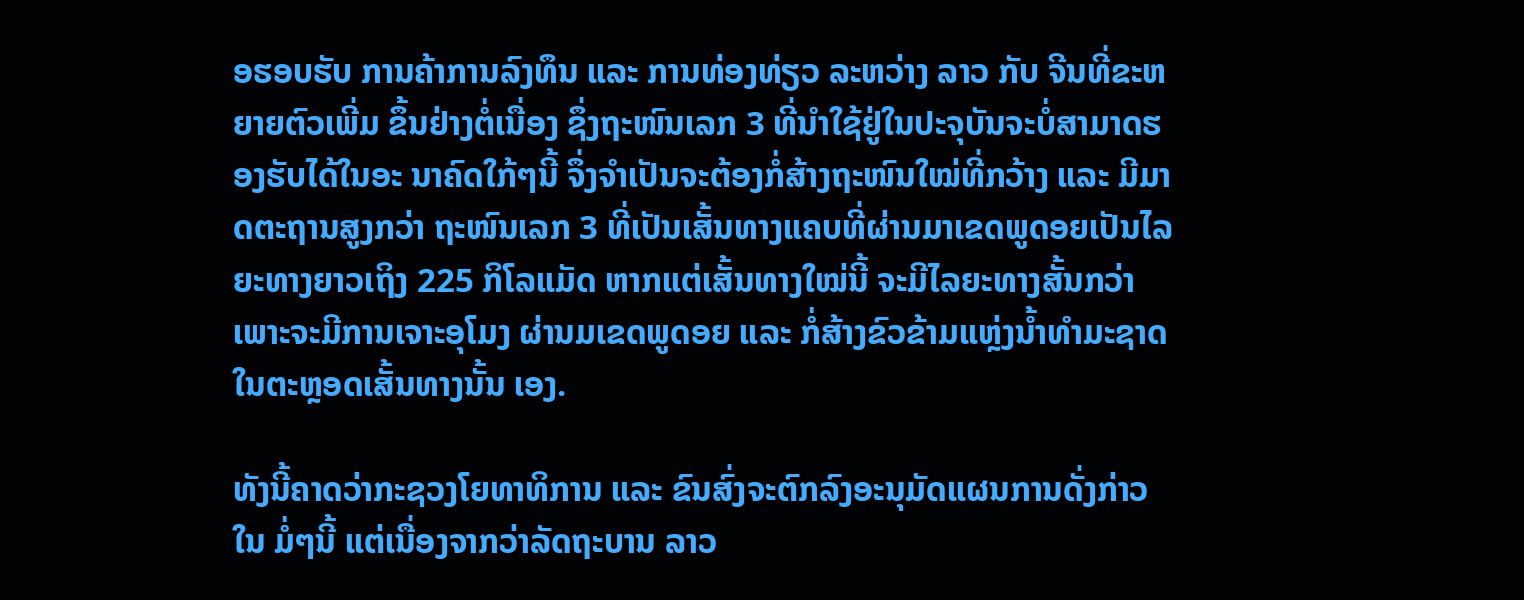ອຮອບຮັບ ການຄ້າການລົງທຶນ ແລະ ການທ່ອງທ່ຽວ ລະຫວ່າງ ລາວ ກັບ ຈີນທີ່ຂະຫຍາຍຕົວເພີ່ມ ຂຶ້ນຢ່າງຕໍ່ເນື່ອງ ຊຶ່ງຖະໜົນເລກ 3 ທີ່ນຳໃຊ້ຢູ່ໃນປະຈຸບັນຈະບໍ່ສາມາດຮອງຮັບໄດ້ໃນອະ ນາຄົດໃກ້ໆນີ້ ຈຶ່ງຈຳເປັນຈະຕ້ອງກໍ່ສ້າງຖະໜົນໃໝ່ທີ່ກວ້າງ ແລະ ມີມາດຕະຖານສູງກວ່າ ຖະໜົນເລກ 3 ທີ່ເປັນເສັ້ນທາງແຄບທີ່ຜ່ານມາເຂດພູດອຍເປັນໄລຍະທາງຍາວເຖິງ 225 ກິໂລແມັດ ຫາກແຕ່ເສັ້ນທາງໃໝ່ນີ້ ຈະມີໄລຍະທາງສັ້ນກວ່າ ເພາະຈະມີການເຈາະອຸໂມງ ຜ່ານມເຂດພູດອຍ ແລະ ກໍ່ສ້າງຂົວຂ້າມແຫຼ່ງນ້ຳທຳມະຊາດໃນຕະຫຼອດເສັ້ນທາງນັ້ນ ເອງ.

ທັງນີ້ຄາດວ່າກະຊວງໂຍທາທິການ ແລະ ຂົນສົ່ງຈະຕົກລົງອະນຸມັດແຜນການດັ່ງກ່າວໃນ ມໍ່ໆນີ້ ແຕ່ເນື່ອງຈາກວ່າລັດຖະບານ ລາວ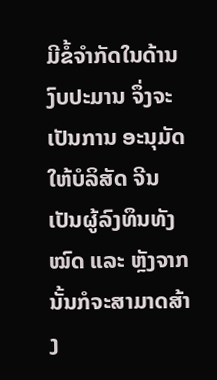ມີຂໍ້ຈຳກັດໃນດ້ານງົບປະມານ ຈຶ່ງຈະເປັນການ ອະນຸມັດໃຫ້ບໍລິສັດ ຈີນ ເປັນຜູ້ລົງທຶນທັງໝົດ ແລະ ຫຼັງຈາກນັ້ນກໍຈະສາມາດສ້າງ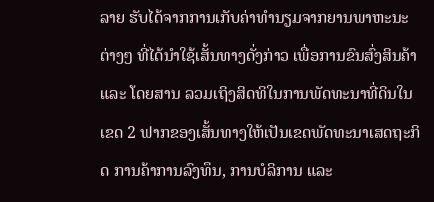ລາຍ ຮັບໄດ້ຈາກການເກັບຄ່າທຳນຽມຈາກຍານພາຫະນະຕ່າງໆ ທີ່ໄດ້ນຳໃຊ້ເສັ້ນທາງດັ່ງກ່າວ ເພື່ອການຂົນສົ່ງສິນຄ້າ ແລະ ໂດຍສານ ລວມເຖິງສິດທິໃນການພັດທະນາທີ່ດິນໃນເຂດ 2 ຟາກຂອງເສັ້ນທາງໃຫ້ເປັນເຂດພັດທະນາເສດຖະກິດ ການຄ້າການລົງທຶນ, ການບໍລິການ ແລະ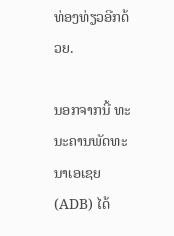ທ່ອງທ່ຽວອີກດ້ວຍ.

ນອກຈາກນີ້ ທະນະຄານພັດທະນາເອເຊຍ (ADB) ໄດ້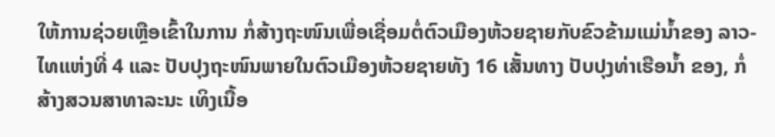ໃຫ້ການຊ່ວຍເຫຼືອເຂົ້າໃນການ ກໍ່ສ້າງຖະໜົນເພື່ອເຊື່ອມຕໍ່ຕົວເມືອງຫ້ວຍຊາຍກັບຂົວຂ້າມແມ່ນ້ຳຂອງ ລາວ-ໄທແຫ່ງທີ່ 4 ແລະ ປັບປຸງຖະໜົນພາຍໃນຕົວເມືອງຫ້ວຍຊາຍທັງ 16 ເສັ້ນທາງ ປັບປຸງທ່າເຮືອນ້ຳ ຂອງ, ກໍ່ສ້າງສວນສາທາລະນະ ເທິງເນື້ອ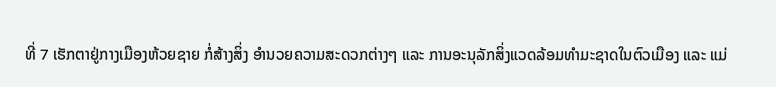ທີ່ 7 ເຮັກຕາຢູ່ກາງເມືອງຫ້ວຍຊາຍ ກໍ່ສ້າງສິ່ງ ອຳນວຍຄວາມສະດວກຕ່າງໆ ແລະ ການອະນຸລັກສິ່ງແວດລ້ອມທຳມະຊາດໃນຕົວເມືອງ ແລະ ແມ່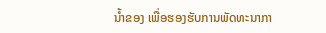ນ້ຳຂອງ ເພື່ອຮອງຮັບການພັດທະນາກາ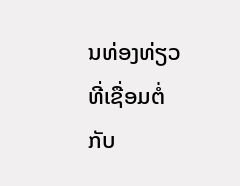ນທ່ອງທ່ຽວ ທີ່ເຊື່ອມຕໍ່ກັບ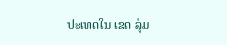ປະເທດໃນ ເຂດ ລຸ່ມ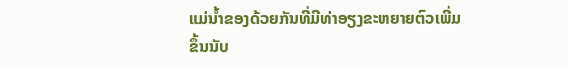ແມ່ນ້ຳຂອງດ້ວຍກັນທີ່ມີທ່າອຽງຂະຫຍາຍຕົວເພີ່ມຂຶ້ນນັບ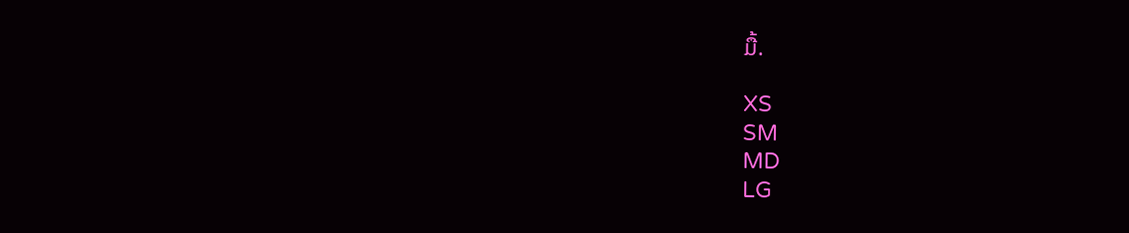ມື້.

XS
SM
MD
LG